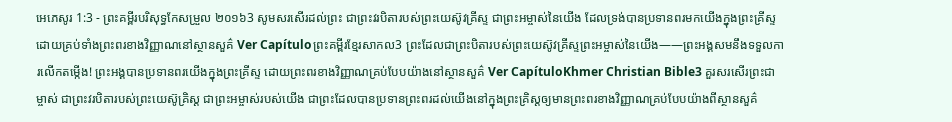អេភេសូរ 1:3 - ព្រះគម្ពីរបរិសុទ្ធកែសម្រួល ២០១៦3 សូមសរសើរដល់ព្រះ ជាព្រះវរបិតារបស់ព្រះយេស៊ូវគ្រីស្ទ ជាព្រះអម្ចាស់នៃយើង ដែលទ្រង់បានប្រទានពរមកយើងក្នុងព្រះគ្រីស្ទ ដោយគ្រប់ទាំងព្រះពរខាងវិញ្ញាណនៅស្ថានសួគ៌ Ver Capítuloព្រះគម្ពីរខ្មែរសាកល3 ព្រះដែលជាព្រះបិតារបស់ព្រះយេស៊ូវគ្រីស្ទព្រះអម្ចាស់នៃយើង——ព្រះអង្គសមនឹងទទួលការលើកតម្កើង! ព្រះអង្គបានប្រទានពរយើងក្នុងព្រះគ្រីស្ទ ដោយព្រះពរខាងវិញ្ញាណគ្រប់បែបយ៉ាងនៅស្ថានសួគ៌ Ver CapítuloKhmer Christian Bible3 គួរសរសើរព្រះជាម្ចាស់ ជាព្រះវរបិតារបស់ព្រះយេស៊ូគ្រិស្ដ ជាព្រះអម្ចាស់របស់យើង ជាព្រះដែលបានប្រទានព្រះពរដល់យើងនៅក្នុងព្រះគ្រិស្ដឲ្យមានព្រះពរខាងវិញ្ញាណគ្រប់បែបយ៉ាងពីស្ថានសួគ៌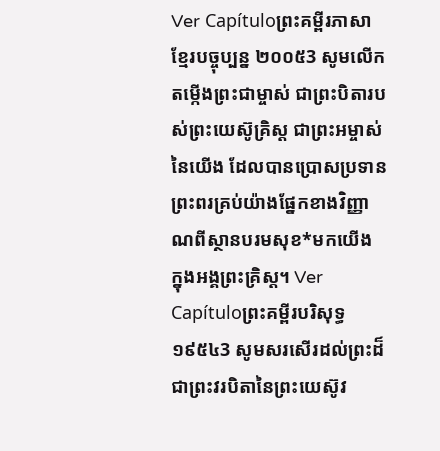Ver Capítuloព្រះគម្ពីរភាសាខ្មែរបច្ចុប្បន្ន ២០០៥3 សូមលើកតម្កើងព្រះជាម្ចាស់ ជាព្រះបិតារបស់ព្រះយេស៊ូគ្រិស្ត ជាព្រះអម្ចាស់នៃយើង ដែលបានប្រោសប្រទានព្រះពរគ្រប់យ៉ាងផ្នែកខាងវិញ្ញាណពីស្ថានបរមសុខ*មកយើង ក្នុងអង្គព្រះគ្រិស្ត។ Ver Capítuloព្រះគម្ពីរបរិសុទ្ធ ១៩៥៤3 សូមសរសើរដល់ព្រះដ៏ជាព្រះវរបិតានៃព្រះយេស៊ូវ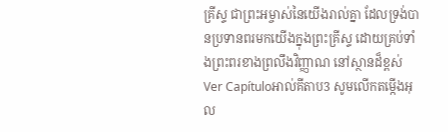គ្រីស្ទ ជាព្រះអម្ចាស់នៃយើងរាល់គ្នា ដែលទ្រង់បានប្រទានពរមកយើងក្នុងព្រះគ្រីស្ទ ដោយគ្រប់ទាំងព្រះពរខាងព្រលឹងវិញ្ញាណ នៅស្ថានដ៏ខ្ពស់ Ver Capítuloអាល់គីតាប3 សូមលើកតម្កើងអុល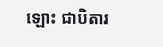ឡោះ ជាបិតារ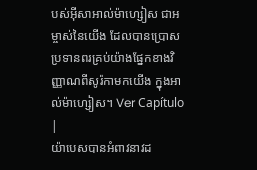បស់អ៊ីសាអាល់ម៉ាហ្សៀស ជាអម្ចាស់នៃយើង ដែលបានប្រោសប្រទានពរគ្រប់យ៉ាងផ្នែកខាងវិញ្ញាណពីសូរ៉កាមកយើង ក្នុងអាល់ម៉ាហ្សៀស។ Ver Capítulo |
យ៉ាបេសបានអំពាវនាវដ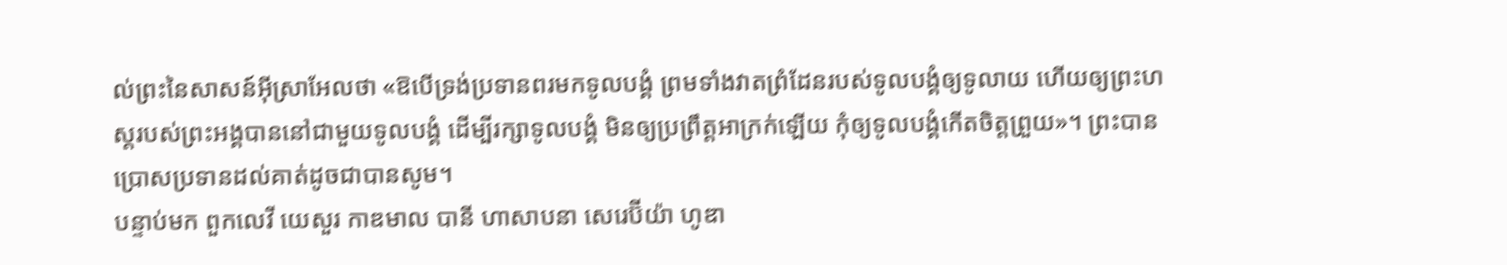ល់ព្រះនៃសាសន៍អ៊ីស្រាអែលថា «ឱបើទ្រង់ប្រទានពរមកទូលបង្គំ ព្រមទាំងវាតព្រំដែនរបស់ទូលបង្គំឲ្យទូលាយ ហើយឲ្យព្រះហស្តរបស់ព្រះអង្គបាននៅជាមួយទូលបង្គំ ដើម្បីរក្សាទូលបង្គំ មិនឲ្យប្រព្រឹត្តអាក្រក់ឡើយ កុំឲ្យទូលបង្គំកើតចិត្តព្រួយ»។ ព្រះបានប្រោសប្រទានដល់គាត់ដូចជាបានសូម។
បន្ទាប់មក ពួកលេវី យេសួរ កាឌមាល បានី ហាសាបនា សេរេប៊ីយ៉ា ហូឌា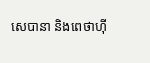សេបានា និងពេថាហ៊ី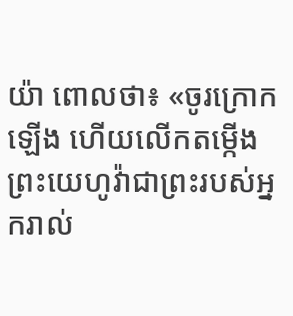យ៉ា ពោលថា៖ «ចូរក្រោកឡើង ហើយលើកតម្កើងព្រះយេហូវ៉ាជាព្រះរបស់អ្នករាល់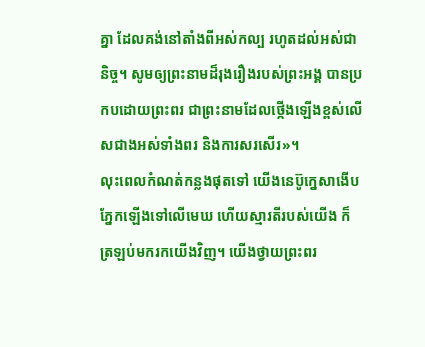គ្នា ដែលគង់នៅតាំងពីអស់កល្ប រហូតដល់អស់ជានិច្ច។ សូមឲ្យព្រះនាមដ៏រុងរឿងរបស់ព្រះអង្គ បានប្រកបដោយព្រះពរ ជាព្រះនាមដែលថ្កើងឡើងខ្ពស់លើសជាងអស់ទាំងពរ និងការសរសើរ»។
លុះពេលកំណត់កន្លងផុតទៅ យើងនេប៊ូក្នេសាងើបភ្នែកឡើងទៅលើមេឃ ហើយស្មារតីរបស់យើង ក៏ត្រឡប់មករកយើងវិញ។ យើងថ្វាយព្រះពរ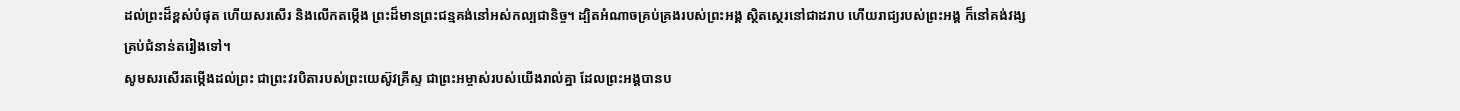ដល់ព្រះដ៏ខ្ពស់បំផុត ហើយសរសើរ និងលើកតម្កើង ព្រះដ៏មានព្រះជន្មគង់នៅអស់កល្បជានិច្ច។ ដ្បិតអំណាចគ្រប់គ្រងរបស់ព្រះអង្គ ស្ថិតស្ថេរនៅជាដរាប ហើយរាជ្យរបស់ព្រះអង្គ ក៏នៅគង់វង្សគ្រប់ជំនាន់តរៀងទៅ។
សូមសរសើរតម្កើងដល់ព្រះ ជាព្រះវរបិតារបស់ព្រះយេស៊ូវគ្រីស្ទ ជាព្រះអម្ចាស់របស់យើងរាល់គ្នា ដែលព្រះអង្គបានប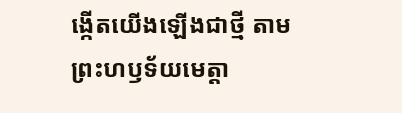ង្កើតយើងឡើងជាថ្មី តាមព្រះហឫទ័យមេត្តា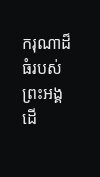ករុណាដ៏ធំរបស់ព្រះអង្គ ដើ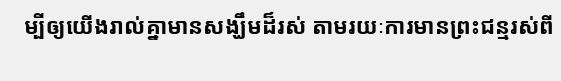ម្បីឲ្យយើងរាល់គ្នាមានសង្ឃឹមដ៏រស់ តាមរយៈការមានព្រះជន្មរស់ពី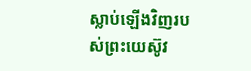ស្លាប់ឡើងវិញរបស់ព្រះយេស៊ូវ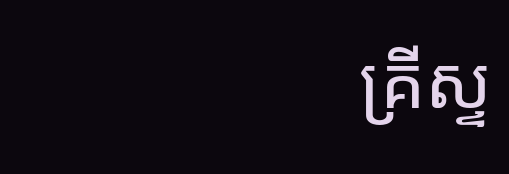គ្រីស្ទ